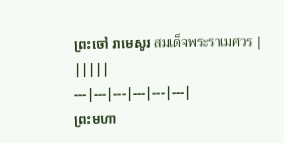ព្រះចៅ រាមេសូរ สมเด็จพระราเมศวร | |||||
---|---|---|---|---|---|
ព្រះមហា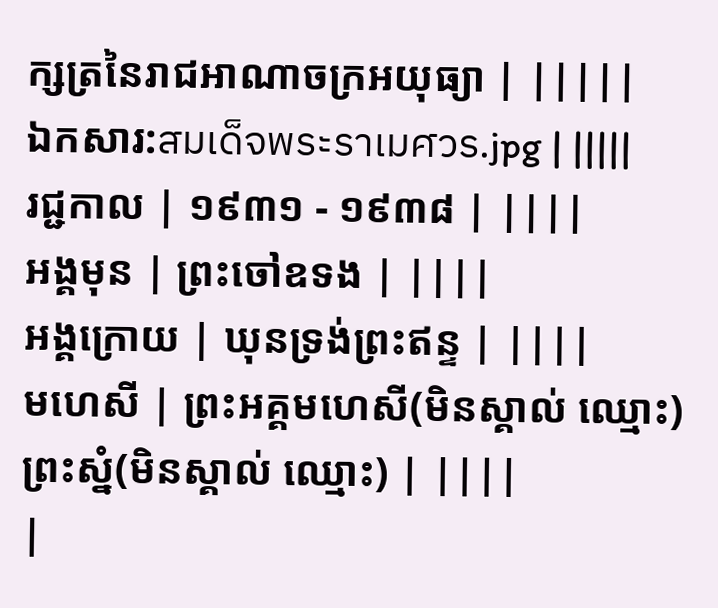ក្សត្រនៃរាជអាណាចក្រអយុធ្យា | |||||
ឯកសារ:สมเด็จพระราเมศวร.jpg | |||||
រជ្ជកាល | ១៩៣១ - ១៩៣៨ | ||||
អង្គមុន | ព្រះចៅឧទង | ||||
អង្គក្រោយ | ឃុនទ្រង់ព្រះឥន្ទ | ||||
មហេសី | ព្រះអគ្គមហេសី(មិនស្គាល់ ឈ្មោះ) ព្រះស្នំ(មិនស្គាល់ ឈ្មោះ) | ||||
|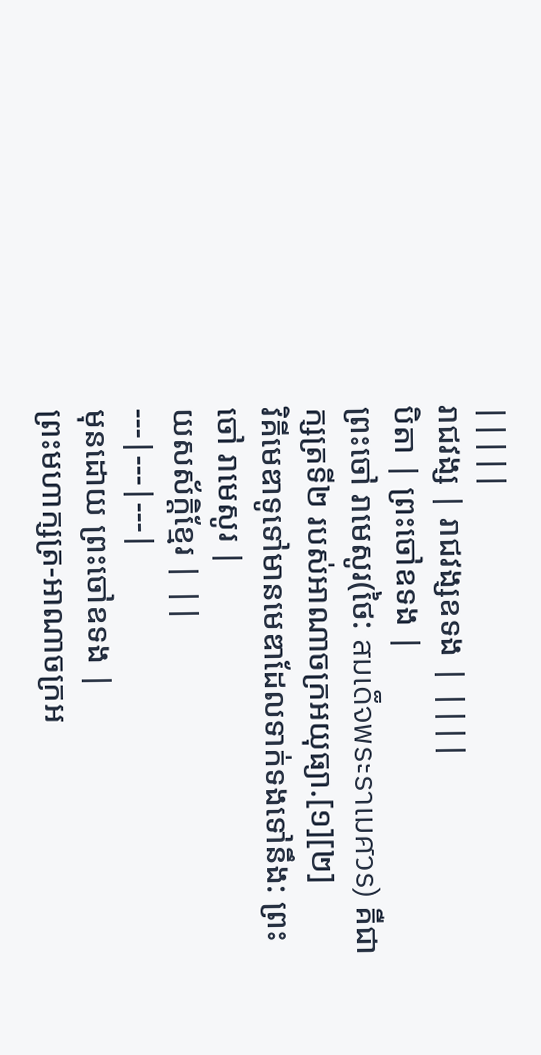|||||
រាជវង្ស | រាជវង្សឧទង | ||||
បិតា | ព្រះចៅឧទង |
ព្រះចៅ រាមេសូរ(ថៃ: สมเด็จพระราเมศวร) គឺជា ក្សត្រទី២ របស់អាណាចក្រអយុធ្យា.[១][២]
វិគីមេឌាទូទៅមានមេឌាដែលទាក់ទងទៅនឹង: ព្រះចៅ រាមេសូរ |
យសស័ក្ដិខ្មែរ | ||
---|---|---|
មុនដោយ ព្រះចៅឧទង |
ព្រះមហាក្សត្រ-អាណាចក្រអ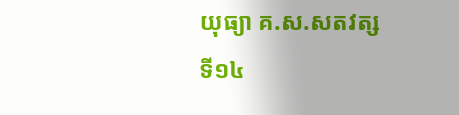យុធ្យា គ.ស.សតវត្សទី១៤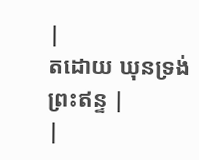|
តដោយ ឃុនទ្រង់ព្រះឥន្ទ |
|